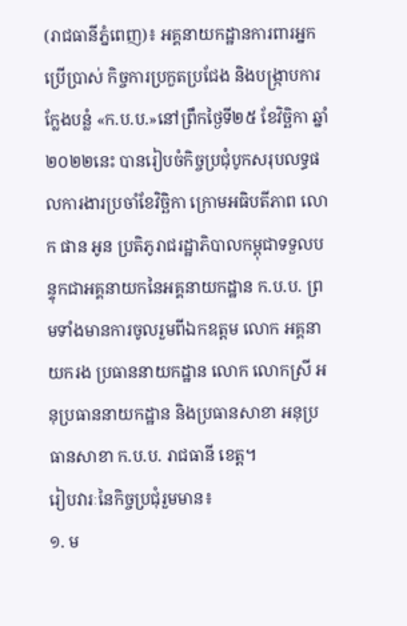(រាជធានីភ្នំពេញ)៖ អគ្គនាយកដ្ឋានការពារអ្នកប្រើប្រាស់ កិច្ចការប្រកួតប្រជែង និងបង្រ្កាបការក្លែងបន្លំ «ក.ប.ប.»នៅព្រឹកថ្ងៃទី២៥ ខែវិច្ឆិកា ឆ្នាំ២០២២នេះ បានរៀបចំកិច្ចប្រជុំបូកសរុបលទ្ធផលការងារប្រចាំខែវិច្ឆិកា ក្រោមអធិបតីភាព លោក ផាន អូន ប្រតិភូរាជរដ្ឋាភិបាលកម្ពុជាទទួលបន្ទុកជាអគ្គនាយកនៃអគ្គនាយកដ្ឋាន ក.ប.ប. ព្រមទាំងមានការចូលរួមពីឯកឧត្ដម លោក អគ្គនាយករង ប្រធាននាយកដ្ឋាន លោក លោកស្រី អនុប្រធាននាយកដ្ឋាន និងប្រធានសាខា អនុប្រធានសាខា ក.ប.ប. រាជធានី ខេត្ត។
រៀបវារៈនៃកិច្ចប្រជុំរួមមាន៖
១. ម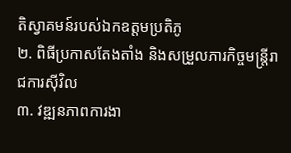តិស្វាគមន៍របស់ឯកឧត្ដមប្រតិភូ
២. ពិធីប្រកាសតែងតាំង និងសម្រួលភារកិច្ចមន្រ្តីរាជការស៊ីវិល
៣. វឌ្ឍនភាពការងា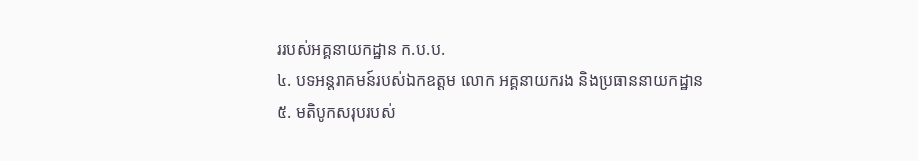ររបស់អគ្គនាយកដ្ឋាន ក.ប.ប.
៤. បទអន្តរាគមន៍របស់ឯកឧត្ដម លោក អគ្គនាយករង និងប្រធាននាយកដ្ឋាន
៥. មតិបូកសរុបរបស់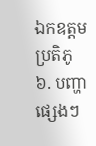ឯកឧត្ដមប្រតិភូ
៦. បញ្ហាផ្សេងៗ